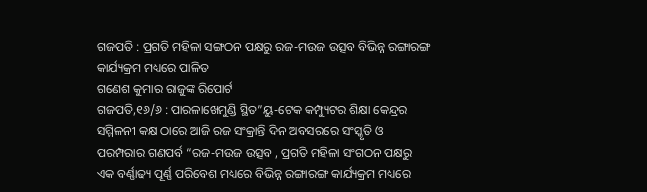ଗଜପତି : ପ୍ରଗତି ମହିଳା ସଙ୍ଗଠନ ପକ୍ଷରୁ ରଜ-ମଉଜ ଉତ୍ସବ ବିଭିନ୍ନ ରଙ୍ଗାରଙ୍ଗ କାର୍ଯ୍ୟକ୍ରମ ମଧ୍ୟରେ ପାଳିତ
ଗଣେଶ କୁମାର ରାଜୁଙ୍କ ରିପୋର୍ଟ
ଗଜପତି,୧୬/୬ : ପାରଳାଖେମୁଣ୍ଡି ସ୍ଥିତ”ୟୁ-ଟେକ କମ୍ପ୍ୟୁଟର ଶିକ୍ଷା କେନ୍ଦ୍ରର ସମ୍ମିଳନୀ କକ୍ଷ ଠାରେ ଆଜି ରଜ ସଂକ୍ରାନ୍ତି ଦିନ ଅବସରରେ ସଂସ୍କୃତି ଓ ପରମ୍ପରାର ଗଣପର୍ବ “ରଜ-ମଉଜ ଉତ୍ସବ , ପ୍ରଗତି ମହିଳା ସଂଗଠନ ପକ୍ଷରୁ ଏକ ବର୍ଣ୍ଣାଢ୍ୟ ପୂର୍ଣ୍ଣ ପରିବେଶ ମଧ୍ୟରେ ବିଭିନ୍ନ ରଙ୍ଗାରଙ୍ଗ କାର୍ଯ୍ୟକ୍ରମ ମଧ୍ୟରେ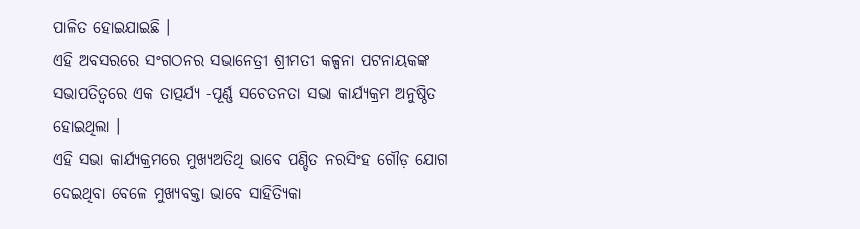ପାଳିତ ହୋଇଯାଇଛି ।
ଏହି ଅବସରରେ ସଂଗଠନର ସଭାନେତ୍ରୀ ଶ୍ରୀମତୀ କଳ୍ପନା ପଟନାୟକଙ୍କ ସଭାପତିତ୍ୱରେ ଏକ ତାତ୍ପର୍ଯ୍ୟ -ପୂର୍ଣ୍ଣ ସଚେତନତା ସଭା କାର୍ଯ୍ୟକ୍ରମ ଅନୁଷ୍ଠିତ ହୋଇଥିଲା ।
ଏହି ସଭା କାର୍ଯ୍ୟକ୍ରମରେ ମୁଖ୍ୟଅତିଥି ଭାବେ ପଣ୍ଡିତ ନରସିଂହ ଗୌଡ଼ ଯୋଗ ଦେଇଥିବା ବେଳେ ମୁଖ୍ୟବକ୍ତା ଭାବେ ସାହିତ୍ୟିକା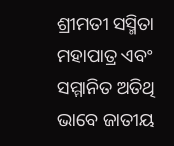ଶ୍ରୀମତୀ ସସ୍ମିତା ମହାପାତ୍ର ଏବଂ ସମ୍ମାନିତ ଅତିଥି ଭାବେ ଜାତୀୟ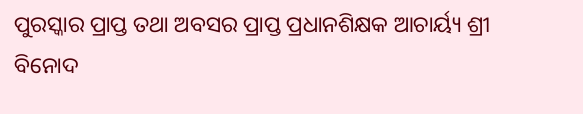ପୁରସ୍କାର ପ୍ରାପ୍ତ ତଥା ଅବସର ପ୍ରାପ୍ତ ପ୍ରଧାନଶିକ୍ଷକ ଆଚାର୍ୟ୍ୟ ଶ୍ରୀ ବିନୋଦ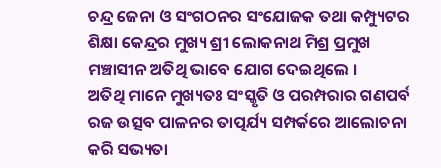ଚନ୍ଦ୍ର ଜେନା ଓ ସଂଗଠନର ସଂଯୋଜକ ତଥା କମ୍ପ୍ୟୁଟର ଶିକ୍ଷା କେନ୍ଦ୍ରର ମୁଖ୍ୟ ଶ୍ରୀ ଲୋକନାଥ ମିଶ୍ର ପ୍ରମୁଖ ମଞ୍ଚାସୀନ ଅତିଥି ଭାବେ ଯୋଗ ଦେଇଥିଲେ ।
ଅତିଥି ମାନେ ମୁଖ୍ୟତଃ ସଂସ୍କୃତି ଓ ପରମ୍ପରାର ଗଣପର୍ବ ରଜ ଉତ୍ସବ ପାଳନର ତାତ୍ପର୍ଯ୍ୟ ସମ୍ପର୍କରେ ଆଲୋଚନା କରି ସଭ୍ୟତା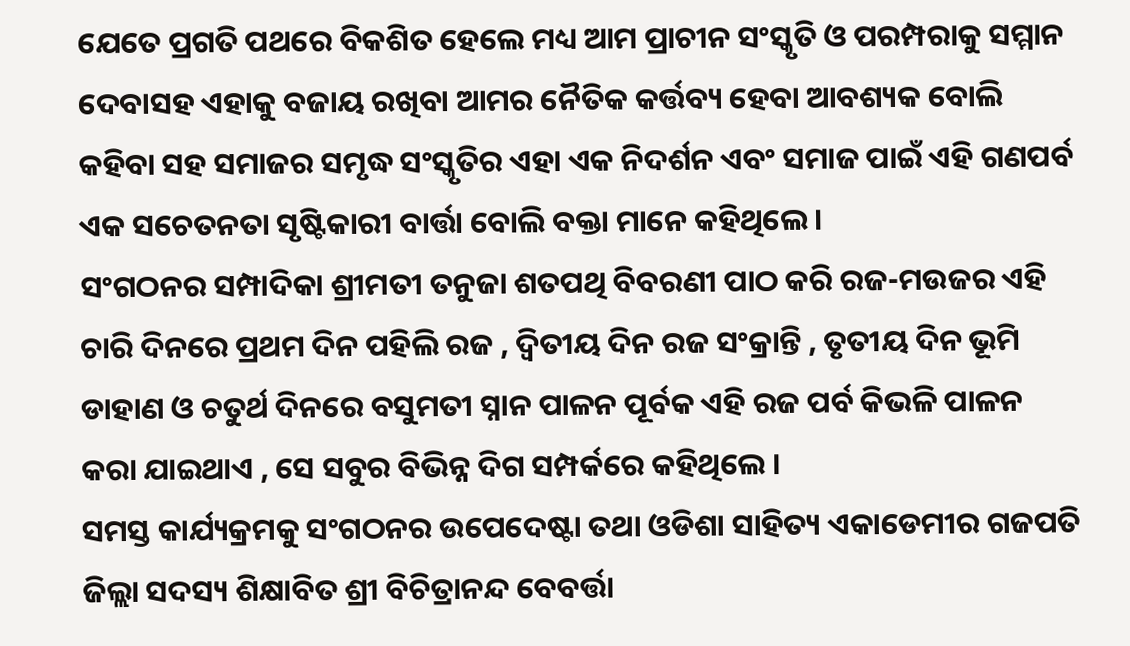ଯେତେ ପ୍ରଗତି ପଥରେ ବିକଶିତ ହେଲେ ମଧ୍ୟ ଆମ ପ୍ରାଚୀନ ସଂସ୍କୃତି ଓ ପରମ୍ପରାକୁ ସମ୍ମାନ ଦେବାସହ ଏହାକୁ ବଜାୟ ରଖିବା ଆମର ନୈତିକ କର୍ତ୍ତବ୍ୟ ହେବା ଆବଶ୍ୟକ ବୋଲି କହିବା ସହ ସମାଜର ସମୃଦ୍ଧ ସଂସ୍କୃତିର ଏହା ଏକ ନିଦର୍ଶନ ଏବଂ ସମାଜ ପାଇଁ ଏହି ଗଣପର୍ବ ଏକ ସଚେତନତା ସୃଷ୍ଟିକାରୀ ବାର୍ତ୍ତା ବୋଲି ବକ୍ତା ମାନେ କହିଥିଲେ ।
ସଂଗଠନର ସମ୍ପାଦିକା ଶ୍ରୀମତୀ ତନୁଜା ଶତପଥି ବିବରଣୀ ପାଠ କରି ରଜ-ମଉଜର ଏହି ଚାରି ଦିନରେ ପ୍ରଥମ ଦିନ ପହିଲି ରଜ , ଦ୍ଵିତୀୟ ଦିନ ରଜ ସଂକ୍ରାନ୍ତି , ତୃତୀୟ ଦିନ ଭୂମି ଡାହାଣ ଓ ଚତୁର୍ଥ ଦିନରେ ବସୁମତୀ ସ୍ନାନ ପାଳନ ପୂର୍ବକ ଏହି ରଜ ପର୍ବ କିଭଳି ପାଳନ କରା ଯାଇଥାଏ , ସେ ସବୁର ବିଭିନ୍ନ ଦିଗ ସମ୍ପର୍କରେ କହିଥିଲେ ।
ସମସ୍ତ କାର୍ଯ୍ୟକ୍ରମକୁ ସଂଗଠନର ଉପେଦେଷ୍ଟା ତଥା ଓଡିଶା ସାହିତ୍ୟ ଏକାଡେମୀର ଗଜପତି ଜିଲ୍ଲା ସଦସ୍ୟ ଶିକ୍ଷାବିତ ଶ୍ରୀ ବିଚିତ୍ରାନନ୍ଦ ବେବର୍ତ୍ତା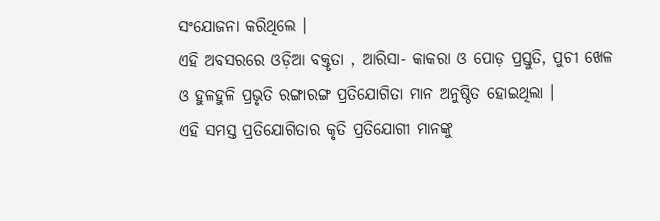ସଂଯୋଜନା କରିଥିଲେ ।
ଏହି ଅବସରରେ ଓଡ଼ିଆ ବକ୍ତୃତା , ଆରିସା- କାକରା ଓ ପୋଡ଼ ପ୍ରସ୍ତୁତି, ପୁଚୀ ଖେଳ ଓ ହୁଳହୁଳି ପ୍ରଭୃତି ରଙ୍ଗାରଙ୍ଗ ପ୍ରତିଯୋଗିତା ମାନ ଅନୁଷ୍ଠିତ ହୋଇଥିଲା ।
ଏହି ସମସ୍ତ ପ୍ରତିଯୋଗିତାର କୃତି ପ୍ରତିଯୋଗୀ ମାନଙ୍କୁ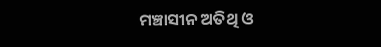ମଞ୍ଚାସୀନ ଅତିଥି ଓ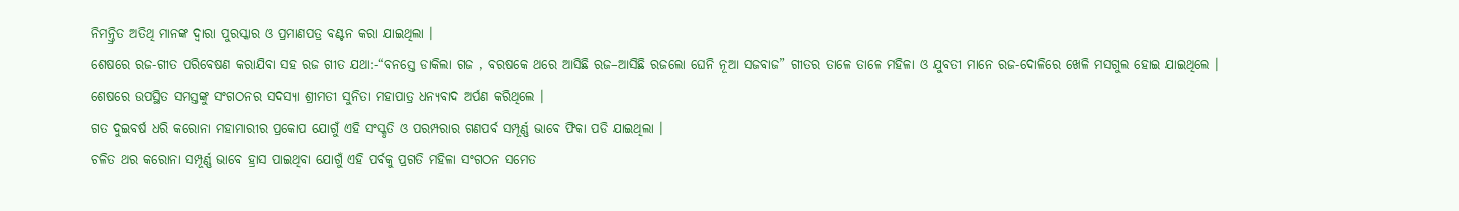ନିମନ୍ତ୍ରିତ ଅତିଥି ମାନଙ୍କ ଦ୍ୱାରା ପୁରସ୍କାର ଓ ପ୍ରମାଣପତ୍ର ବଣ୍ଟନ କରା ଯାଇଥିଲା ।
ଶେଷରେ ରଜ-ଗୀତ ପରିବେଷଣ କରାଯିବା ସହ ରଜ ଗୀତ ଯଥା:-“ବନସ୍ତେ ଡାକିଲା ଗଜ , ବରଷକେ ଥରେ ଆସିଛି ରଜ–ଆସିଛି ରଜଲୋ ଘେନି ନୂଆ ସଜବାଜ” ଗୀତର ତାଳେ ତାଳେ ମହିଳା ଓ ଯୁବତୀ ମାନେ ରଜ-ଦୋଳିରେ ଖେଳି ମସଗୁଲ ହୋଇ ଯାଇଥିଲେ ।
ଶେଷରେ ଉପସ୍ଥିତ ସମସ୍ତଙ୍କୁ ସଂଗଠନର ସଦସ୍ୟା ଶ୍ରୀମତୀ ସୁନିତା ମହାପାତ୍ର ଧନ୍ୟବାଦ ଅର୍ପଣ କରିଥିଲେ ।
ଗତ ଦୁଇବର୍ଷ ଧରି କରୋନା ମହାମାରୀର ପ୍ରକୋପ ଯୋଗୁଁ ଏହି ସଂସ୍କୃତି ଓ ପରମ୍ପରାର ଗଣପର୍ବ ସମ୍ପୂର୍ଣ୍ଣ ଭାବେ ଫିକା ପଡି ଯାଇଥିଲା ।
ଚଳିତ ଥର କରୋନା ସମ୍ପୂର୍ଣ୍ଣ ଭାବେ ହ୍ରାସ ପାଇଥିବା ଯୋଗୁଁ ଏହି ପର୍ବକୁ ପ୍ରଗତି ମହିଳା ସଂଗଠନ ସମେତ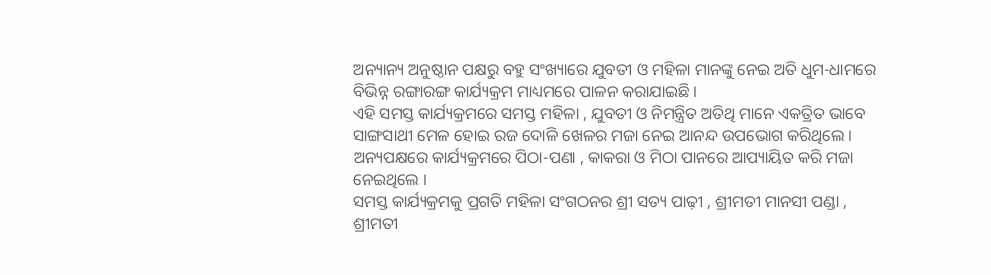ଅନ୍ୟାନ୍ୟ ଅନୁଷ୍ଠାନ ପକ୍ଷରୁ ବହୁ ସଂଖ୍ୟାରେ ଯୁବତୀ ଓ ମହିଳା ମାନଙ୍କୁ ନେଇ ଅତି ଧୁମ-ଧାମରେ ବିଭିନ୍ନ ରଙ୍ଗାରଙ୍ଗ କାର୍ଯ୍ୟକ୍ରମ ମାଧ୍ୟମରେ ପାଳନ କରାଯାଇଛି ।
ଏହି ସମସ୍ତ କାର୍ଯ୍ୟକ୍ରମରେ ସମସ୍ତ ମହିଳା , ଯୁବତୀ ଓ ନିମନ୍ତ୍ରିତ ଅତିଥି ମାନେ ଏକତ୍ରିତ ଭାବେ ସାଙ୍ଗସାଥୀ ମେଳ ହୋଇ ରଜ ଦୋଳି ଖେଳର ମଜା ନେଇ ଆନନ୍ଦ ଉପଭୋଗ କରିଥିଲେ ।
ଅନ୍ୟପକ୍ଷରେ କାର୍ଯ୍ୟକ୍ରମରେ ପିଠା-ପଣା , କାକରା ଓ ମିଠା ପାନରେ ଆପ୍ୟାୟିତ କରି ମଜା ନେଇଥିଲେ ।
ସମସ୍ତ କାର୍ଯ୍ୟକ୍ରମକୁ ପ୍ରଗତି ମହିଳା ସଂଗଠନର ଶ୍ରୀ ସତ୍ୟ ପାଢ଼ୀ , ଶ୍ରୀମତୀ ମାନସୀ ପଣ୍ଡା , ଶ୍ରୀମତୀ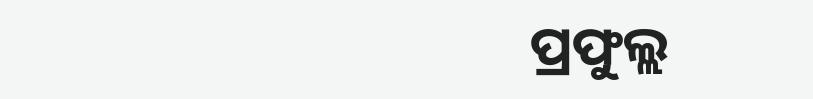ପ୍ରଫୁଲ୍ଲ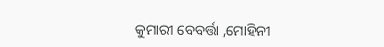କୁମାରୀ ବେବର୍ତ୍ତା ,ମୋହିନୀ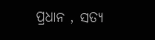ପ୍ରଧାନ , ସତ୍ୟ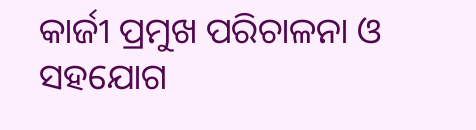କାର୍ଜୀ ପ୍ରମୁଖ ପରିଚାଳନା ଓ ସହଯୋଗ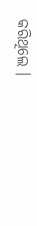କରିଥିଲେ ।